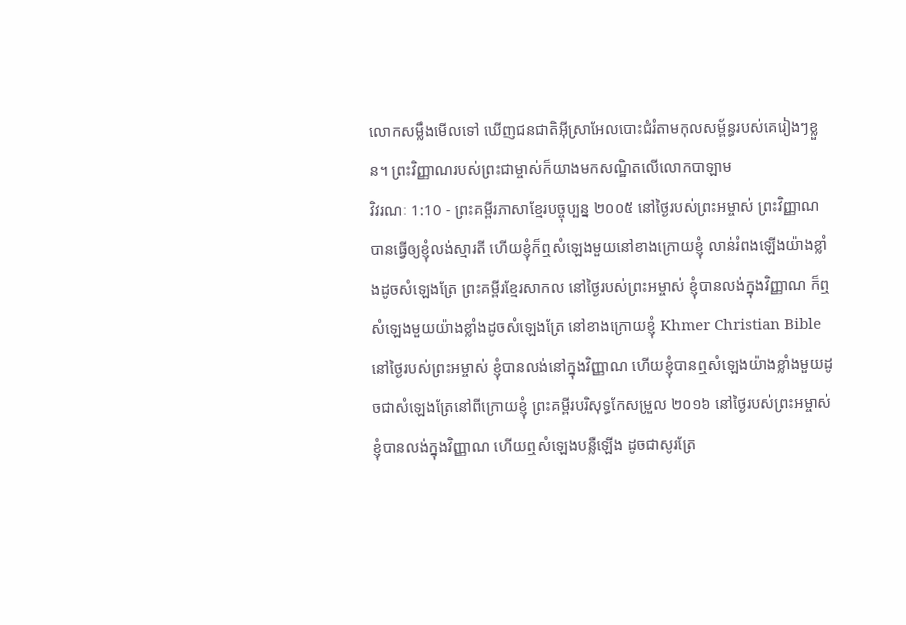លោកសម្លឹងមើលទៅ ឃើញជនជាតិអ៊ីស្រាអែលបោះជំរំតាមកុលសម្ព័ន្ធរបស់គេរៀងៗខ្លួន។ ព្រះវិញ្ញាណរបស់ព្រះជាម្ចាស់ក៏យាងមកសណ្ឋិតលើលោកបាឡាម
វិវរណៈ 1:10 - ព្រះគម្ពីរភាសាខ្មែរបច្ចុប្បន្ន ២០០៥ នៅថ្ងៃរបស់ព្រះអម្ចាស់ ព្រះវិញ្ញាណបានធ្វើឲ្យខ្ញុំលង់ស្មារតី ហើយខ្ញុំក៏ឮសំឡេងមួយនៅខាងក្រោយខ្ញុំ លាន់រំពងឡើងយ៉ាងខ្លាំងដូចសំឡេងត្រែ ព្រះគម្ពីរខ្មែរសាកល នៅថ្ងៃរបស់ព្រះអម្ចាស់ ខ្ញុំបានលង់ក្នុងវិញ្ញាណ ក៏ឮសំឡេងមួយយ៉ាងខ្លាំងដូចសំឡេងត្រែ នៅខាងក្រោយខ្ញុំ Khmer Christian Bible នៅថ្ងៃរបស់ព្រះអម្ចាស់ ខ្ញុំបានលង់នៅក្នុងវិញ្ញាណ ហើយខ្ញុំបានឮសំឡេងយ៉ាងខ្លាំងមួយដូចជាសំឡេងត្រែនៅពីក្រោយខ្ញុំ ព្រះគម្ពីរបរិសុទ្ធកែសម្រួល ២០១៦ នៅថ្ងៃរបស់ព្រះអម្ចាស់ ខ្ញុំបានលង់ក្នុងវិញ្ញាណ ហើយឮសំឡេងបន្លឺឡើង ដូចជាសូរត្រែ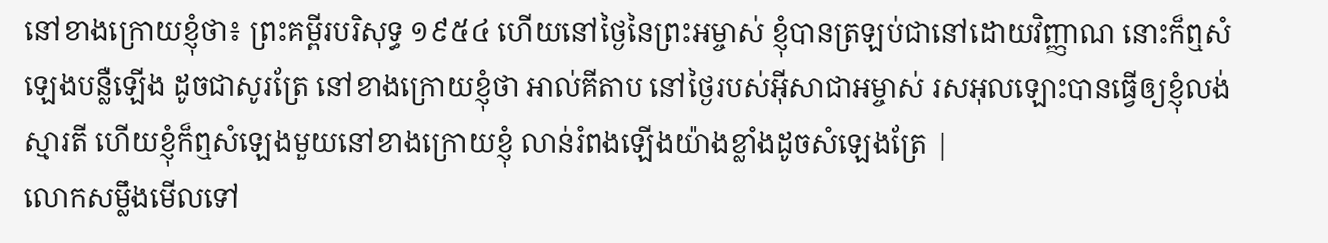នៅខាងក្រោយខ្ញុំថា៖ ព្រះគម្ពីរបរិសុទ្ធ ១៩៥៤ ហើយនៅថ្ងៃនៃព្រះអម្ចាស់ ខ្ញុំបានត្រឡប់ជានៅដោយវិញ្ញាណ នោះក៏ឮសំឡេងបន្លឺឡើង ដូចជាសូរត្រែ នៅខាងក្រោយខ្ញុំថា អាល់គីតាប នៅថ្ងៃរបស់អ៊ីសាជាអម្ចាស់ រសអុលឡោះបានធ្វើឲ្យខ្ញុំលង់ស្មារតី ហើយខ្ញុំក៏ឮសំឡេងមួយនៅខាងក្រោយខ្ញុំ លាន់រំពងឡើងយ៉ាងខ្លាំងដូចសំឡេងត្រែ |
លោកសម្លឹងមើលទៅ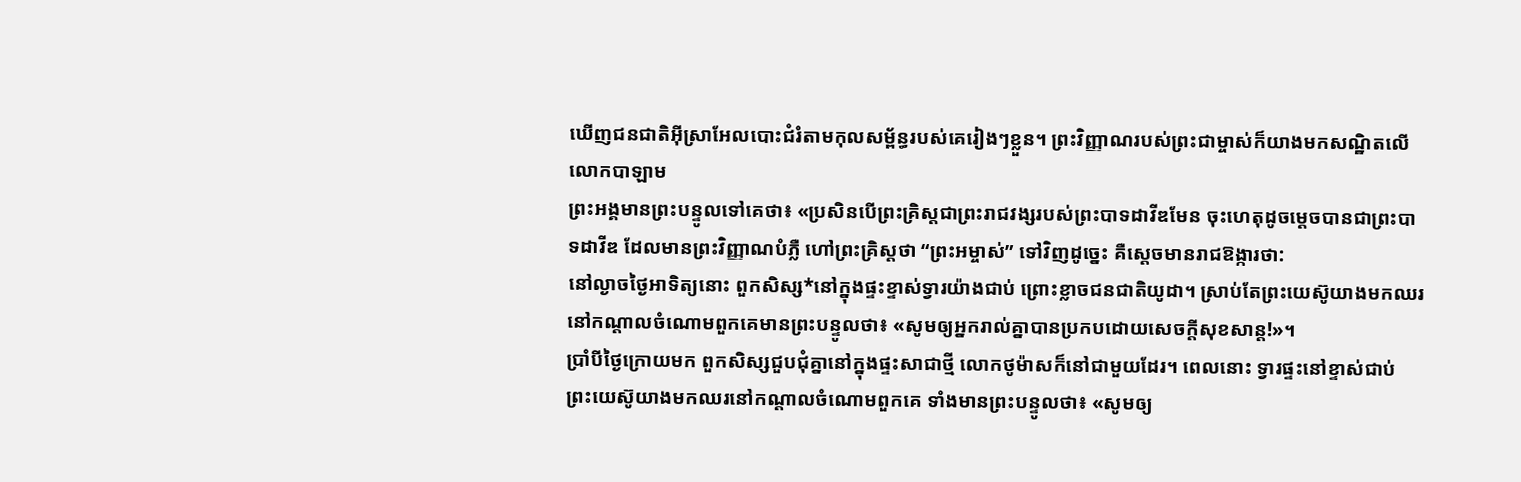ឃើញជនជាតិអ៊ីស្រាអែលបោះជំរំតាមកុលសម្ព័ន្ធរបស់គេរៀងៗខ្លួន។ ព្រះវិញ្ញាណរបស់ព្រះជាម្ចាស់ក៏យាងមកសណ្ឋិតលើលោកបាឡាម
ព្រះអង្គមានព្រះបន្ទូលទៅគេថា៖ «ប្រសិនបើព្រះគ្រិស្តជាព្រះរាជវង្សរបស់ព្រះបាទដាវីឌមែន ចុះហេតុដូចម្ដេចបានជាព្រះបាទដាវីឌ ដែលមានព្រះវិញ្ញាណបំភ្លឺ ហៅព្រះគ្រិស្តថា “ព្រះអម្ចាស់” ទៅវិញដូច្នេះ គឺស្ដេចមានរាជឱង្ការថា:
នៅល្ងាចថ្ងៃអាទិត្យនោះ ពួកសិស្ស*នៅក្នុងផ្ទះខ្ទាស់ទ្វារយ៉ាងជាប់ ព្រោះខ្លាចជនជាតិយូដា។ ស្រាប់តែព្រះយេស៊ូយាងមកឈរនៅកណ្ដាលចំណោមពួកគេមានព្រះបន្ទូលថា៖ «សូមឲ្យអ្នករាល់គ្នាបានប្រកបដោយសេចក្ដីសុខសាន្ត!»។
ប្រាំបីថ្ងៃក្រោយមក ពួកសិស្សជួបជុំគ្នានៅក្នុងផ្ទះសាជាថ្មី លោកថូម៉ាសក៏នៅជាមួយដែរ។ ពេលនោះ ទ្វារផ្ទះនៅខ្ទាស់ជាប់ ព្រះយេស៊ូយាងមកឈរនៅកណ្ដាលចំណោមពួកគេ ទាំងមានព្រះបន្ទូលថា៖ «សូមឲ្យ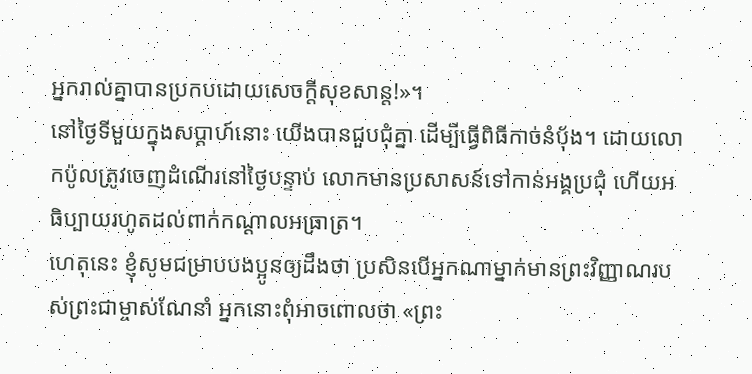អ្នករាល់គ្នាបានប្រកបដោយសេចក្ដីសុខសាន្ត!»។
នៅថ្ងៃទីមួយក្នុងសប្ដាហ៍នោះ យើងបានជួបជុំគ្នា ដើម្បីធ្វើពិធីកាច់នំប៉័ង។ ដោយលោកប៉ូលត្រូវចេញដំណើរនៅថ្ងៃបន្ទាប់ លោកមានប្រសាសន៍ទៅកាន់អង្គប្រជុំ ហើយអធិប្បាយរហូតដល់ពាក់កណ្ដាលអធ្រាត្រ។
ហេតុនេះ ខ្ញុំសូមជម្រាបបងប្អូនឲ្យដឹងថា ប្រសិនបើអ្នកណាម្នាក់មានព្រះវិញ្ញាណរបស់ព្រះជាម្ចាស់ណែនាំ អ្នកនោះពុំអាចពោលថា «ព្រះ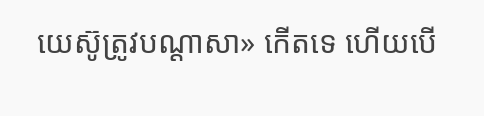យេស៊ូត្រូវបណ្ដាសា» កើតទេ ហើយបើ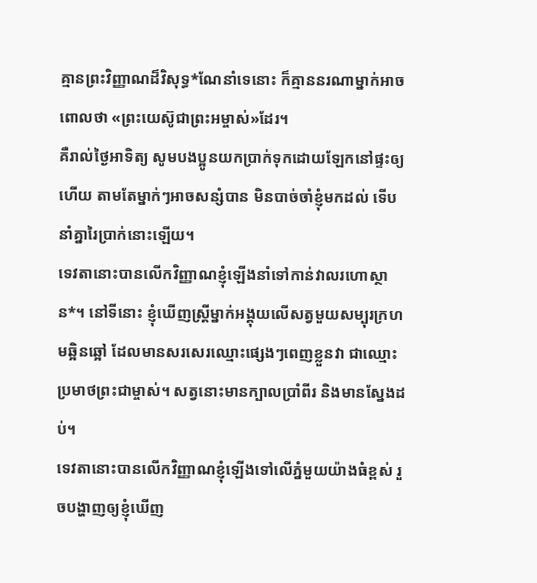គ្មានព្រះវិញ្ញាណដ៏វិសុទ្ធ*ណែនាំទេនោះ ក៏គ្មាននរណាម្នាក់អាចពោលថា «ព្រះយេស៊ូជាព្រះអម្ចាស់»ដែរ។
គឺរាល់ថ្ងៃអាទិត្យ សូមបងប្អូនយកប្រាក់ទុកដោយឡែកនៅផ្ទះឲ្យហើយ តាមតែម្នាក់ៗអាចសន្សំបាន មិនបាច់ចាំខ្ញុំមកដល់ ទើបនាំគ្នារៃប្រាក់នោះឡើយ។
ទេវតានោះបានលើកវិញ្ញាណខ្ញុំឡើងនាំទៅកាន់វាលរហោស្ថាន*។ នៅទីនោះ ខ្ញុំឃើញស្ត្រីម្នាក់អង្គុយលើសត្វមួយសម្បុរក្រហមឆ្អិនឆ្អៅ ដែលមានសរសេរឈ្មោះផ្សេងៗពេញខ្លួនវា ជាឈ្មោះប្រមាថព្រះជាម្ចាស់។ សត្វនោះមានក្បាលប្រាំពីរ និងមានស្នែងដប់។
ទេវតានោះបានលើកវិញ្ញាណខ្ញុំឡើងទៅលើភ្នំមួយយ៉ាងធំខ្ពស់ រួចបង្ហាញឲ្យខ្ញុំឃើញ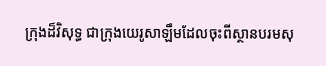ក្រុងដ៏វិសុទ្ធ ជាក្រុងយេរូសាឡឹមដែលចុះពីស្ថានបរមសុ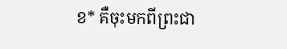ខ* គឺចុះមកពីព្រះជា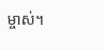ម្ចាស់។